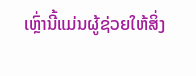ເຫຼົ່ານີ້ແມ່ນຜູ້ຊ່ວຍໃຫ້ສິ່ງ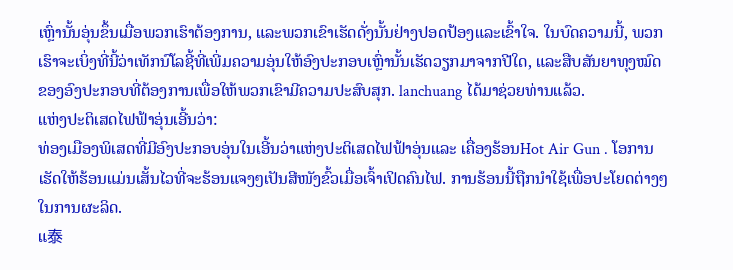ເຫຼົ່ານັ້ນອຸ່ນຂຶ້ນເມື່ອພວກເຮົາຕ້ອງການ, ແລະພວກເຂົາເຮັດດັ່ງນັ້ນຢ່າງປອດປ້ອງແລະເຂົ້າໃຈ. ໃນບົດຄວາມນີ້, ພວກເຮົາຈະເບິ່ງທີ່ນີ້ວ່າເທັກນົໂລຊີ້ທີ່ເພີ່ມຄວາມອຸ່ນໃຫ້ອົງປະກອບເຫຼົ່ານັ້ນເຮັດວຽກມາຈາກປີໃດ, ແລະສືບສັນຍາທຸງໝົດຂອງອົງປະກອບທີ່ຕ້ອງການເພື່ອໃຫ້ພວກເຂົາມີຄວາມປະສົບສຸກ. lanchuang ໄດ້ມາຊ່ວຍທ່ານແລ້ວ.
ແຫ່ງປະຕິເສດໄຟຟ້າອຸ່ນເອີ້ນວ່າ:
ທ່ອງເມືອງພິເສດທີ່ມີອົງປະກອບອຸ່ນໃນເອີ້ນວ່າແຫ່ງປະຕິເສດໄຟຟ້າອຸ່ນແລະ ເຄື່ອງຮ້ອນHot Air Gun . ໂອການເຮັດໃຫ້ຮ້ອນແມ່ນເສັ້ນໄວທີ່ຈະຮ້ອນແຈງໆເປັນສີໜັງຂົ້ວເມື່ອເຈົ້າເປິດຄົນໄຟ. ການຮ້ອນນີ້ຖືກນຳໃຊ້ເພື່ອປະໂຍດຕ່າງໆໃນການຜະລິດ.
ແ泰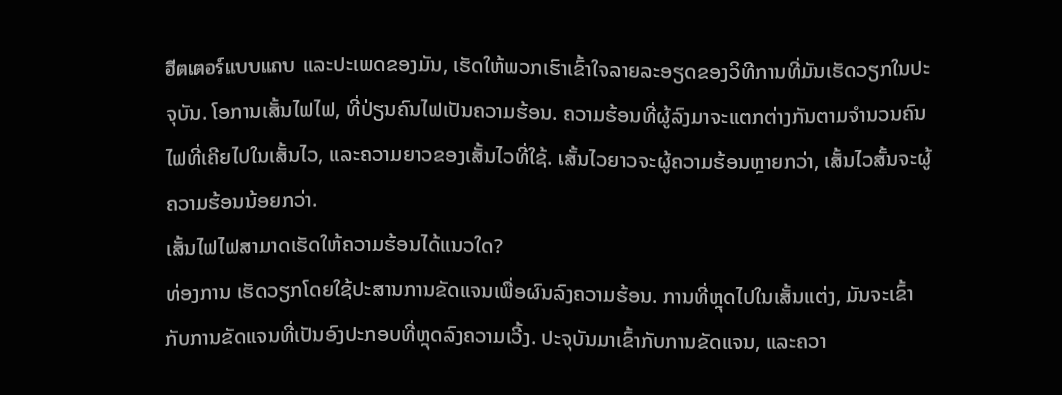ฮีตเตอร์แบบแถบ ແລະປະເພດຂອງມັນ, ເຮັດໃຫ້ພວກເຮົາເຂົ້າໃຈລາຍລະອຽດຂອງວິທີການທີ່ມັນເຮັດວຽກໃນປະຈຸບັນ. ໂອການເສັ້ນໄຟໄຟ, ທີ່ປ່ຽນຄົນໄຟເປັນຄວາມຮ້ອນ. ຄວາມຮ້ອນທີ່ຜູ້ລົງມາຈະແຕກຕ່າງກັນຕາມຈຳນວນຄົນໄຟທີ່ເຄີຍໄປໃນເສັ້ນໄວ, ແລະຄວາມຍາວຂອງເສັ້ນໄວທີ່ໃຊ້. เສັ້ນໄວຍາວຈະຜູ້ຄວາມຮ້ອນຫຼາຍກວ່າ, ເສັ້ນໄວສັ້ນຈະຜູ້ຄວາມຮ້ອນນ້ອຍກວ່າ.
ເສັ້ນໄຟໄຟສາມາດເຮັດໃຫ້ຄວາມຮ້ອນໄດ້ແນວໃດ?
ທ່ອງການ ເຮັດວຽກໂດຍໃຊ້ປະສານການຂັດແຈນເພື່ອຜົນລົງຄວາມຮ້ອນ. ການທີ່ຫຼຸດໄປໃນເສັ້ນແຕ່ງ, ມັນຈະເຂົ້າກັບການຂັດແຈນທີ່ເປັນອົງປະກອບທີ່ຫຼຸດລົງຄວາມເວີ້ງ. ປະຈຸບັນມາເຂົ້າກັບການຂັດແຈນ, ແລະຄວາ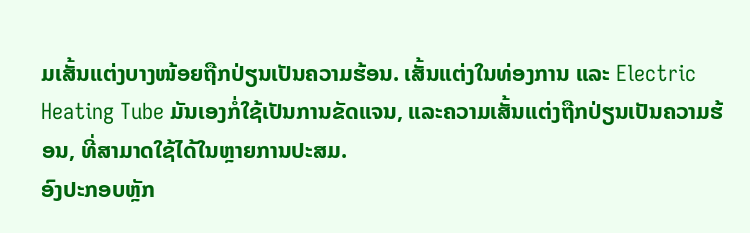ມເສັ້ນແຕ່ງບາງໜ້ອຍຖືກປ່ຽນເປັນຄວາມຮ້ອນ. ເສັ້ນແຕ່ງໃນທ່ອງການ ແລະ Electric Heating Tube ມັນເອງກໍ່ໃຊ້ເປັນການຂັດແຈນ, ແລະຄວາມເສັ້ນແຕ່ງຖືກປ່ຽນເປັນຄວາມຮ້ອນ, ທີ່ສາມາດໃຊ້ໄດ້ໃນຫຼາຍການປະສມ.
ອົງປະກອບຫຼັກ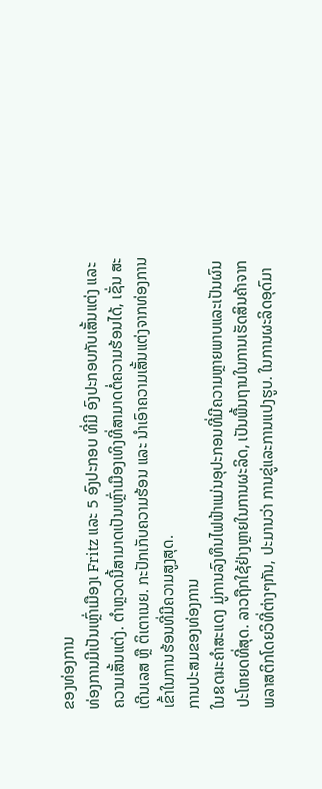ຂອງທ່ອງການ
ທ່ອງການມີເປັນເຫຼົ່າເມືອງເ Fritz ແລະ 5 ອົງປະກອບ ທີ່ມີ ອົງປະກອບກັບເສັ້ນແຕ່ງ ແລະ ຄວາມເສັ້ນແຕ່ງ. ຕຳຫຼວດນີ້ສາມາດເປັນເຫຼົ່າເມືອງເທິງທີ່ສາມາດຕໍ່ຄວາມຮ້ອນໄດ້, ເຊັ່ນ ສະເຕີນເລສ ຫຼື ຕິເຕາເນຍ. ກະປັກເກັບຄວາມຮ້ອນ ແລະ ນຳເອົາຄວາມເສັ້ນແຕ່ງຈາກທ່ອງການເຂົ້າໃນການຮ້ອນທີ່ມີຄວາມສູງສຸດ.
ການປະສມຂອງທ່ອງການ
ໃນឧດมະຄຳສະແດງ ມູ່ການລົງທຶນໄຟຟ້າແມ່ນອຸປະກອນທີ່ມີຄວາມຫຼາຍພາບແລະເປັນຜົນປະໂຫຍດທີ່ສຸດ. ລາວຖືກໃຊ້ຢ່າງຫຼາຍໃນການຜະລິດ, ເປັນພື້ນຖານໃນການເຮັດສິນຄ້າຈາກພລາສຕິກໂດຍວິທີ່ຕ່າງໆກັນ, ປະມານວ່າ ການຂູ່ແລະການແປງຮູບ. ໃນການຜະລິດອຸດົມາ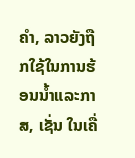ຄຳ, ລາວຍັງຖືກໃຊ້ໃນການຮ້ອນນ້ຳແລະກາສ, ເຊັ່ນ ໃນເຄື່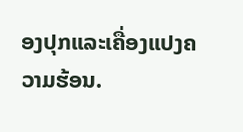ອງປຸກແລະເຄື່ອງແປງຄວາມຮ້ອນ.